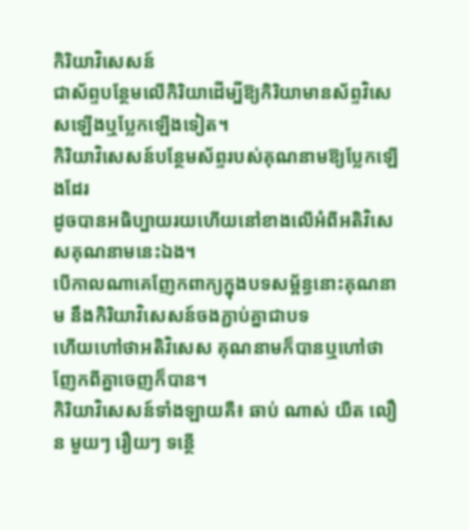កិរិយាវិសេសន៍
ជាស័ព្ទបន្ថែមលើកិរិយាដើម្បីឱ្យកិរិយាមានស័ព្ទវិសេសឡើងឬប្លែកឡើងទៀត។
កិរិយាវិសេសន៍បន្ថែមស័ព្ទរបស់គុណនាមឱ្យប្លែកឡើងដែរ
ដូចបានអធិប្បាយរយហើយនៅខាងលើអំពីអតិវិសេសគុណនាមនេះឯង។
បើកាលណាគេញែកពាក្យក្នុងបទសម្ព័ន្ធនោះគុណនាម នឹងកិរិយាវិសេសន៍ចងភ្ជាប់គ្នាជាបទ
ហើយហៅថាអតិវិសេស គុណនាមក៏បានឬហៅថាញែកពីគ្នាចេញក៏បាន។
កិរិយាវិសេសន៍ទាំងឡាយគឺ៖ ឆាប់ ណាស់ យឺត លឿន មួយៗ រឿយៗ ទន្ថើ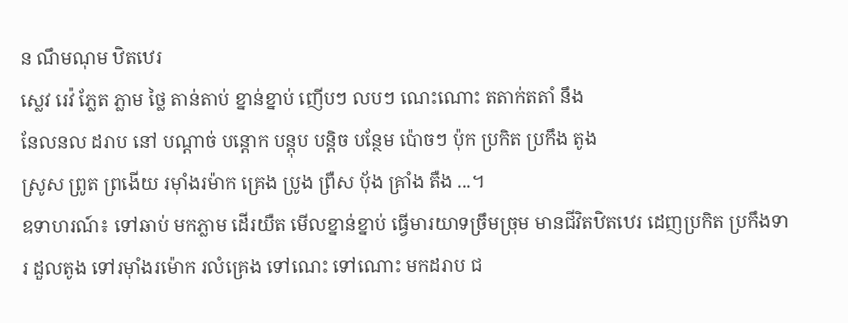ន ណឹមណុម ឋិតឋេរ
ស្លេវ រេវ៉ ភ្លែត ភ្លាម ថ្លៃ តាន់តាប់ ខ្នាន់ខ្នាប់ ញើបៗ លបៗ ណេះណោះ តតាក់តតាំ នឹង
នែលនល ដរាប នៅ បណ្តាច់ បន្តោក បន្តុប បន្តិច បន្ថែម ប៉ោចៗ ប៉ុក ប្រកិត ប្រកឹង តូង
ស្រូស ព្រូត ព្រងើយ រម៉ាំងរម៉ាក គ្រេង ប្រូង ព្រឺស បុ័ង គ្រាំង តឺង ...។
ឧទាហរណ៍៖ ទៅឆាប់ មកភ្លាម ដើរយឺត មើលខ្នាន់ខ្នាប់ ធ្វើមារយាទច្រឹមច្រុម មានជីវិតឋិតឋេរ ដេញប្រកិត ប្រកឹងទារ ដួលតូង ទៅរម៉ាំងរម៉ោក រលំគ្រេង ទៅណេះ ទៅណោះ មកដរាប ជ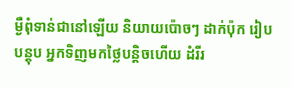ម្ងឺពុំទាន់ជានៅឡើយ និយាយប៉ោចៗ ដាក់ប៉ុក រៀបបន្តុប អ្នកទិញមកថ្លៃបន្តិចហើយ ដំរីរ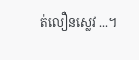ត់លឿនស្លេវ ...។